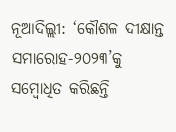ନୂଆଦିଲ୍ଲୀ: ‘କୌଶଳ ଦୀକ୍ଷାନ୍ତ ସମାରୋହ-୨୦୨୩’କୁ ସମ୍ବୋଧିତ କରିଛନ୍ତି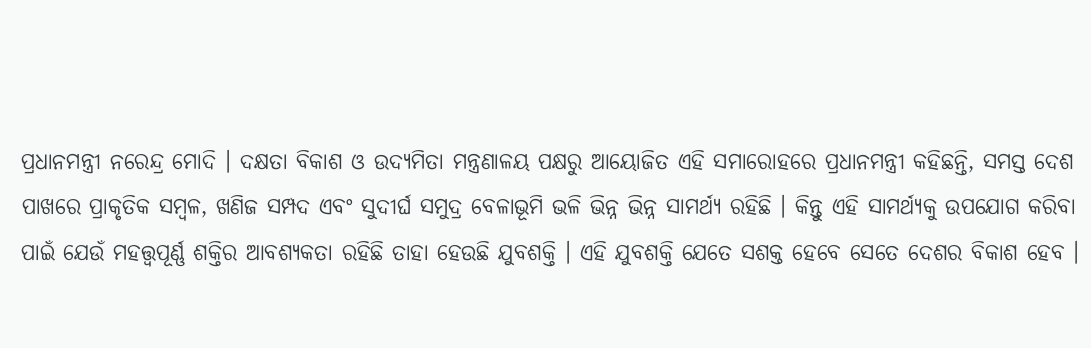ପ୍ରଧାନମନ୍ତ୍ରୀ ନରେନ୍ଦ୍ର ମୋଦି । ଦକ୍ଷତା ବିକାଶ ଓ ଉଦ୍ୟମିତା ମନ୍ତ୍ରଣାଳୟ ପକ୍ଷରୁ ଆୟୋଜିତ ଏହି ସମାରୋହରେ ପ୍ରଧାନମନ୍ତ୍ରୀ କହିଛନ୍ତି, ସମସ୍ତ ଦେଶ ପାଖରେ ପ୍ରାକୃତିକ ସମ୍ବଳ, ଖଣିଜ ସମ୍ପଦ ଏବଂ ସୁଦୀର୍ଘ ସମୁଦ୍ର ବେଳାଭୂମି ଭଳି ଭିନ୍ନ ଭିନ୍ନ ସାମର୍ଥ୍ୟ ରହିଛି । କିନ୍ତୁ ଏହି ସାମର୍ଥ୍ୟକୁ ଉପଯୋଗ କରିବା ପାଇଁ ଯେଉଁ ମହତ୍ତ୍ୱପୂର୍ଣ୍ଣ ଶକ୍ତିର ଆବଶ୍ୟକତା ରହିଛି ତାହା ହେଉଛି ଯୁବଶକ୍ତି । ଏହି ଯୁବଶକ୍ତି ଯେତେ ସଶକ୍ତ ହେବେ ସେତେ ଦେଶର ବିକାଶ ହେବ ।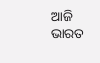ଆଜି ଭାରତ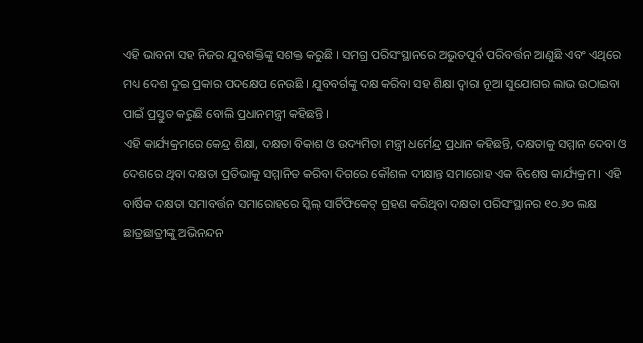ଏହି ଭାବନା ସହ ନିଜର ଯୁବଶକ୍ତିଙ୍କୁ ସଶକ୍ତ କରୁଛି । ସମଗ୍ର ପରିସଂସ୍ଥାନରେ ଅଭୁତପୂର୍ବ ପରିବର୍ତ୍ତନ ଆଣୁଛି ଏବଂ ଏଥିରେ ମଧ୍ୟ ଦେଶ ଦୁଇ ପ୍ରକାର ପଦକ୍ଷେପ ନେଉଛି । ଯୁବବର୍ଗଙ୍କୁ ଦକ୍ଷ କରିବା ସହ ଶିକ୍ଷା ଦ୍ୱାରା ନୂଆ ସୁଯୋଗର ଲାଭ ଉଠାଇବା ପାଇଁ ପ୍ରସ୍ତୁତ କରୁଛି ବୋଲି ପ୍ରଧାନମନ୍ତ୍ରୀ କହିଛନ୍ତି ।
ଏହି କାର୍ଯ୍ୟକ୍ରମରେ କେନ୍ଦ୍ର ଶିକ୍ଷା, ଦକ୍ଷତା ବିକାଶ ଓ ଉଦ୍ୟମିତା ମନ୍ତ୍ରୀ ଧର୍ମେନ୍ଦ୍ର ପ୍ରଧାନ କହିଛନ୍ତି, ଦକ୍ଷତାକୁ ସମ୍ମାନ ଦେବା ଓ ଦେଶରେ ଥିବା ଦକ୍ଷତା ପ୍ରତିଭାକୁ ସମ୍ମାନିତ କରିବା ଦିଗରେ କୌଶଳ ଦୀକ୍ଷାନ୍ତ ସମାରୋହ ଏକ ବିଶେଷ କାର୍ଯ୍ୟକ୍ରମ । ଏହି ବାର୍ଷିକ ଦକ୍ଷତା ସମାବର୍ତ୍ତନ ସମାରୋହରେ ସ୍କିଲ୍ ସାର୍ଟିଫିକେଟ୍ ଗ୍ରହଣ କରିଥିବା ଦକ୍ଷତା ପରିସଂସ୍ଥାନର ୧୦.୬୦ ଲକ୍ଷ ଛାତ୍ରଛାତ୍ରୀଙ୍କୁ ଅଭିନନ୍ଦନ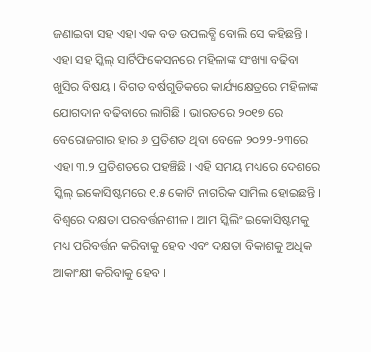ଜଣାଇବା ସହ ଏହା ଏକ ବଡ ଉପଲବ୍ଧି ବୋଲି ସେ କହିଛନ୍ତି ।
ଏହା ସହ ସ୍କିଲ୍ ସାର୍ଟିଫିକେସନରେ ମହିଳାଙ୍କ ସଂଖ୍ୟା ବଢିବା ଖୁସିର ବିଷୟ । ବିଗତ ବର୍ଷଗୁଡିକରେ କାର୍ଯ୍ୟକ୍ଷେତ୍ରରେ ମହିଳାଙ୍କ ଯୋଗଦାନ ବଢିବାରେ ଲାଗିଛି । ଭାରତରେ ୨୦୧୭ ରେ ବେରୋଜଗାର ହାର ୬ ପ୍ରତିଶତ ଥିବା ବେଳେ ୨୦୨୨-୨୩ରେ ଏହା ୩.୨ ପ୍ରତିଶତରେ ପହଞ୍ଚିଛି । ଏହି ସମୟ ମଧ୍ୟରେ ଦେଶରେ ସ୍କିଲ୍ ଇକୋସିଷ୍ଟମରେ ୧.୫ କୋଟି ନାଗରିକ ସାମିଲ ହୋଇଛନ୍ତି । ବିଶ୍ୱରେ ଦକ୍ଷତା ପରବର୍ତ୍ତନଶୀଳ । ଆମ ସ୍କିଲିଂ ଇକୋସିଷ୍ଟମକୁ ମଧ୍ୟ ପରିବର୍ତ୍ତନ କରିବାକୁ ହେବ ଏବଂ ଦକ୍ଷତା ବିକାଶକୁ ଅଧିକ ଆକାଂକ୍ଷୀ କରିବାକୁ ହେବ ।